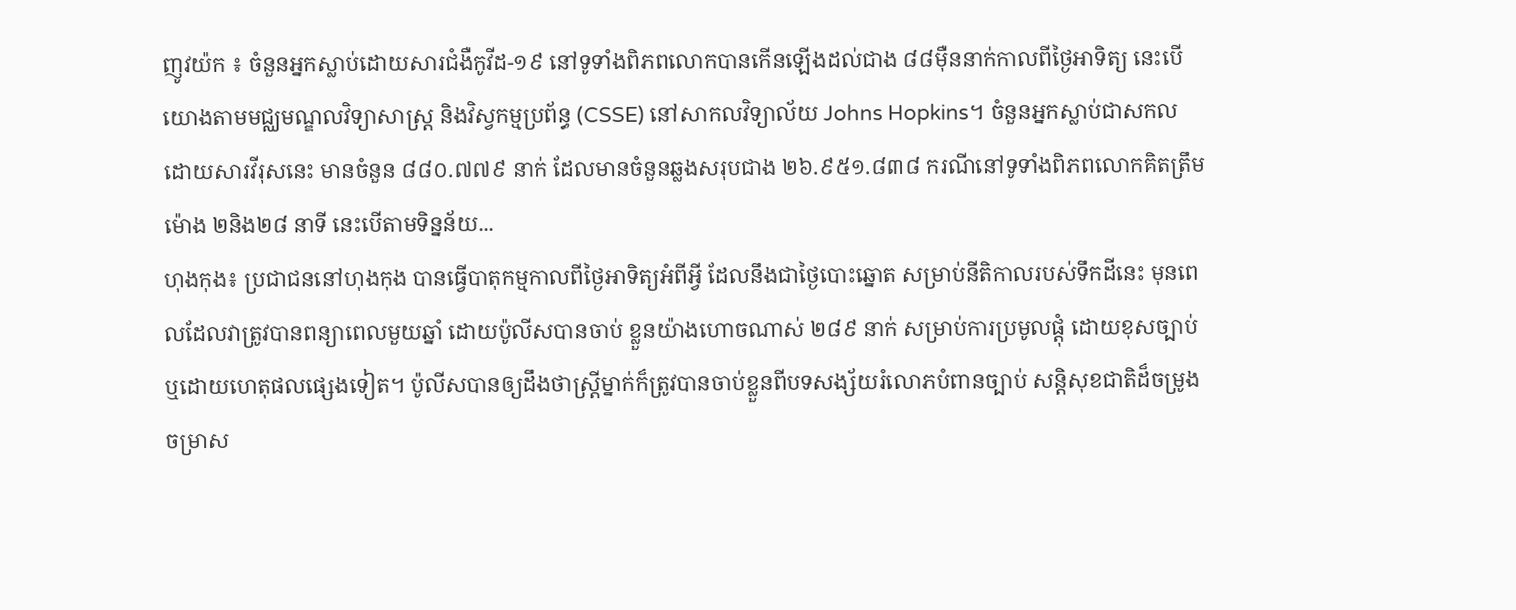ញូវយ៉ក ៖ ចំនួនអ្នកស្លាប់ដោយសារជំងឺកូវីដ-១៩ នៅទូទាំងពិភពលោកបានកើនឡើងដល់ជាង ៨៨ម៉ឺននាក់កាលពីថ្ងៃអាទិត្យ នេះបើយោងតាមមជ្ឈមណ្ឌលវិទ្យាសាស្ត្រ និងវិស្វកម្មប្រព័ន្ធ (CSSE) នៅសាកលវិទ្យាល័យ Johns Hopkins។ ចំនួនអ្នកស្លាប់ជាសកល ដោយសារវីរុសនេះ មានចំនួន ៨៨០.៧៧៩ នាក់ ដែលមានចំនួនឆ្លងសរុបជាង ២៦.៩៥១.៨៣៨ ករណីនៅទូទាំងពិភពលោកគិតត្រឹមម៉ោង ២និង២៨ នាទី នេះបើតាមទិន្នន័យ...
ហុងកុង៖ ប្រជាជននៅហុងកុង បានធ្វើបាតុកម្មកាលពីថ្ងៃអាទិត្យអំពីអ្វី ដែលនឹងជាថ្ងៃបោះឆ្នោត សម្រាប់នីតិកាលរបស់ទឹកដីនេះ មុនពេលដែលវាត្រូវបានពន្យាពេលមួយឆ្នាំ ដោយប៉ូលីសបានចាប់ ខ្លួនយ៉ាងហោចណាស់ ២៨៩ នាក់ សម្រាប់ការប្រមូលផ្តុំ ដោយខុសច្បាប់ ឬដោយហេតុផលផ្សេងទៀត។ ប៉ូលីសបានឲ្យដឹងថាស្ត្រីម្នាក់ក៏ត្រូវបានចាប់ខ្លួនពីបទសង្ស័យរំលោភបំពានច្បាប់ សន្តិសុខជាតិដ៏ចម្រូងចម្រាស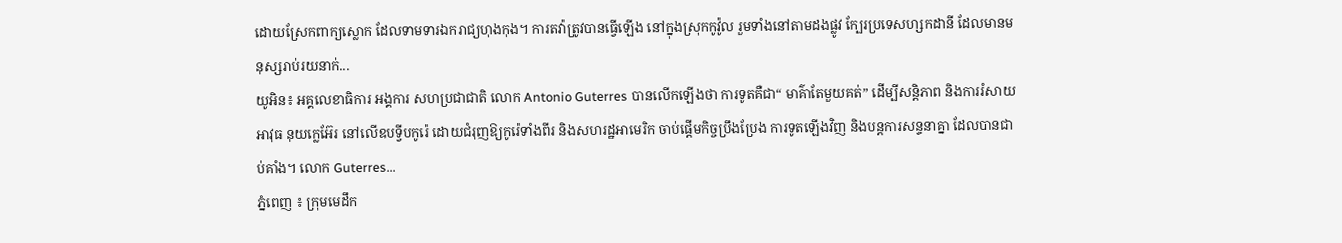ដោយស្រែកពាក្យស្លោក ដែលទាមទារឯករាជ្យហុងកុង។ ការតវ៉ាត្រូវបានធ្វើឡើង នៅក្នុងស្រុកកូវ៉ូល រួមទាំងនៅតាមដងផ្លូវ ក្បែរប្រទេសហ្សកដានី ដែលមានមនុស្សរាប់រយនាក់...
យូអិន៖ អគ្គលេខាធិការ អង្គការ សហប្រជាជាតិ លោក Antonio Guterres បានលើកឡើងថា ការទូតគឺជា“ មាគ៌ាតែមួយគត់” ដើម្បីសន្តិភាព និងការរំសាយអាវុធ នុយក្លេអ៊ែរ នៅលើឧបទ្វីបកូរ៉េ ដោយជំរុញឱ្យកូរ៉េទាំងពីរ និងសហរដ្ឋអាមេរិក ចាប់ផ្តើមកិច្ចប្រឹងប្រែង ការទូតឡើងវិញ និងបន្តការសន្ទនាគ្នា ដែលបានជាប់គាំង។ លោក Guterres...
ភ្នំពេញ ៖ ក្រុមមេដឹក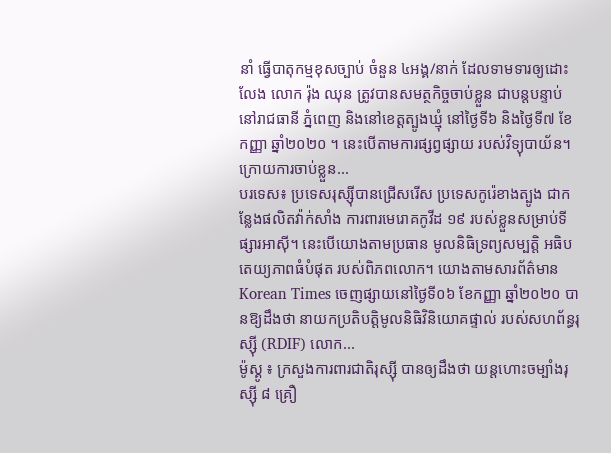នាំ ធ្វើបាតុកម្មខុសច្បាប់ ចំនួន ៤អង្គ/នាក់ ដែលទាមទារឲ្យដោះលែង លោក រ៉ុង ឈុន ត្រូវបានសមត្ថកិច្ចចាប់ខ្លួន ជាបន្តបន្ទាប់នៅរាជធានី ភ្នំពេញ និងនៅខេត្តត្បូងឃ្មុំ នៅថ្ងៃទី៦ និងថ្ងៃទី៧ ខែកញ្ញា ឆ្នាំ២០២០ ។ នេះបើតាមការផ្សព្វផ្សាយ របស់វិទ្យុបាយ័ន។ ក្រោយការចាប់ខ្លួន...
បរទេស៖ ប្រទេសរុស្ស៊ីបានជ្រើសរើស ប្រទេសកូរ៉េខាងត្បូង ជាកន្លែងផលិតវ៉ាក់សាំង ការពារមេរោគកូវីដ ១៩ របស់ខ្លួនសម្រាប់ទីផ្សារអាស៊ី។ នេះបើយោងតាមប្រធាន មូលនិធិទ្រព្យសម្បត្តិ អធិបតេយ្យភាពធំបំផុត របស់ពិភពលោក។ យោងតាមសារព័ត៌មាន Korean Times ចេញផ្សាយនៅថ្ងៃទី០៦ ខែកញ្ញា ឆ្នាំ២០២០ បានឱ្យដឹងថា នាយកប្រតិបត្តិមូលនិធិវិនិយោគផ្ទាល់ របស់សហព័ន្ធរុស្ស៊ី (RDIF) លោក...
ម៉ូស្គូ ៖ ក្រសួងការពារជាតិរុស្ស៊ី បានឲ្យដឹងថា យន្ដហោះចម្បាំងរុស្ស៊ី ៨ គ្រឿ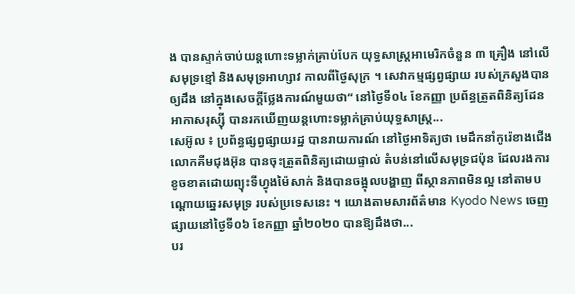ង បានស្ទាក់ចាប់យន្តហោះទម្លាក់គ្រាប់បែក យុទ្ធសាស្ត្រអាមេរិកចំនួន ៣ គ្រឿង នៅលើសមុទ្រខ្មៅ និងសមុទ្រអាហ្សាវ កាលពីថ្ងៃសុក្រ ។ សេវាកម្មផ្សព្វផ្សាយ របស់ក្រសួងបានឲ្យដឹង នៅក្នុងសេចក្តីថ្លែងការណ៍មួយថា“ នៅថ្ងៃទី០៤ ខែកញ្ញា ប្រព័ន្ធត្រួតពិនិត្យដែនអាកាសរុស្ស៊ី បានរកឃើញយន្តហោះទម្លាក់គ្រាប់យុទ្ធសាស្ត្រ...
សេអ៊ូល ៖ ប្រព័ន្ធផ្សព្វផ្សាយរដ្ឋ បានរាយការណ៍ នៅថ្ងៃអាទិត្យថា មេដឹកនាំកូរ៉េខាងជើង លោកគីមជុងអ៊ុន បានចុះត្រួតពិនិត្យដោយផ្ទាល់ តំបន់នៅលើសមុទ្រជប៉ុន ដែលរងការខូចខាតដោយព្យុះទីហ្វុងម៉ៃសាក់ និងបានចង្អុលបង្ហាញ ពីស្ថានភាពមិនល្អ នៅតាមបណ្តោយឆ្នេរសមុទ្រ របស់ប្រទេសនេះ ។ យោងតាមសារព័ត៌មាន Kyodo News ចេញផ្សាយនៅថ្ងៃទី០៦ ខែកញ្ញា ឆ្នាំ២០២០ បានឱ្យដឹងថា...
បរ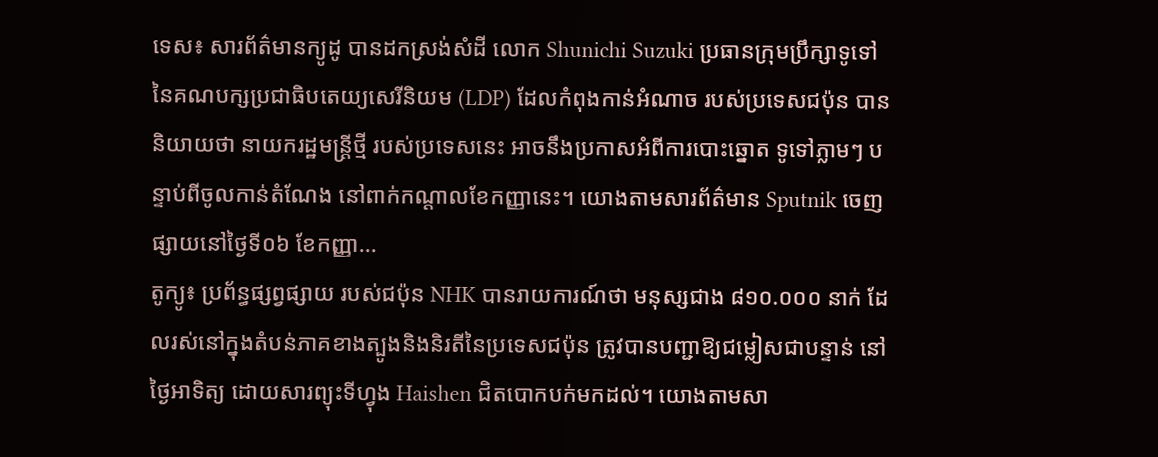ទេស៖ សារព័ត៌មានក្យូដូ បានដកស្រង់សំដី លោក Shunichi Suzuki ប្រធានក្រុមប្រឹក្សាទូទៅ នៃគណបក្សប្រជាធិបតេយ្យសេរីនិយម (LDP) ដែលកំពុងកាន់អំណាច របស់ប្រទេសជប៉ុន បាននិយាយថា នាយករដ្ឋមន្រ្តីថ្មី របស់ប្រទេសនេះ អាចនឹងប្រកាសអំពីការបោះឆ្នោត ទូទៅភ្លាមៗ បន្ទាប់ពីចូលកាន់តំណែង នៅពាក់កណ្តាលខែកញ្ញានេះ។ យោងតាមសារព័ត៌មាន Sputnik ចេញផ្សាយនៅថ្ងៃទី០៦ ខែកញ្ញា...
តូក្យូ៖ ប្រព័ន្ធផ្សព្វផ្សាយ របស់ជប៉ុន NHK បានរាយការណ៍ថា មនុស្សជាង ៨១០.០០០ នាក់ ដែលរស់នៅក្នុងតំបន់ភាគខាងត្បូងនិងនិរតីនៃប្រទេសជប៉ុន ត្រូវបានបញ្ជាឱ្យជម្លៀសជាបន្ទាន់ នៅថ្ងៃអាទិត្យ ដោយសារព្យុះទីហ្វុង Haishen ជិតបោកបក់មកដល់។ យោងតាមសា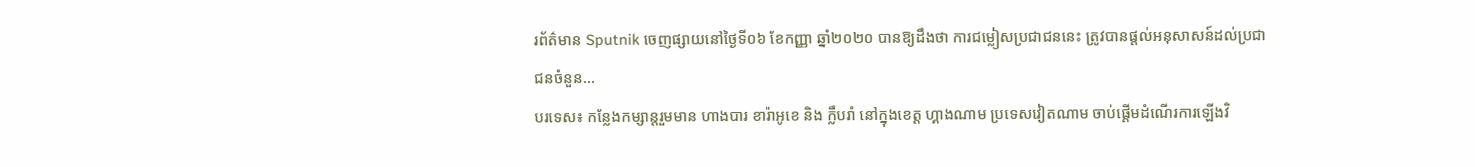រព័ត៌មាន Sputnik ចេញផ្សាយនៅថ្ងៃទី០៦ ខែកញ្ញា ឆ្នាំ២០២០ បានឱ្យដឹងថា ការជម្លៀសប្រជាជននេះ ត្រូវបានផ្តល់អនុសាសន៍ដល់ប្រជាជនចំនួន...
បរទេស៖ កន្លែងកម្សាន្តរួមមាន ហាងបារ ខារ៉ាអូខេ និង ក្លឹបរាំ នៅក្នុងខេត្ត ហ្គាងណាម ប្រទេសវៀតណាម ចាប់ផ្តើមដំណើរការឡើងវិ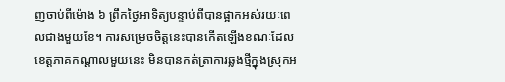ញចាប់ពីម៉ោង ៦ ព្រឹកថ្ងៃអាទិត្យបន្ទាប់ពីបានផ្អាកអស់រយៈពេលជាងមួយខែ។ ការសម្រេចចិត្តនេះបានកើតឡើងខណៈដែលខេត្តភាគកណ្តាលមួយនេះ មិនបានកត់ត្រាការឆ្លងថ្មីក្នុងស្រុកអ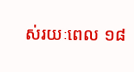ស់រយៈពេល ១៨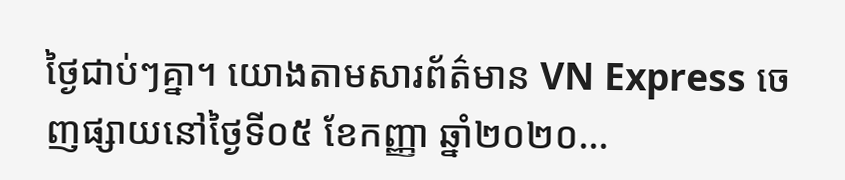ថ្ងៃជាប់ៗគ្នា។ យោងតាមសារព័ត៌មាន VN Express ចេញផ្សាយនៅថ្ងៃទី០៥ ខែកញ្ញា ឆ្នាំ២០២០...